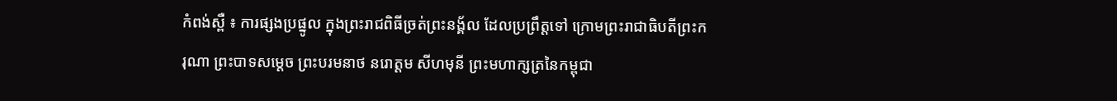កំពង់ស្ពឺ ៖ ការផ្សងប្រផ្នូល ក្នុងព្រះរាជពិធីច្រត់ព្រះនង្គ័ល ដែលប្រព្រឹត្តទៅ ក្រោមព្រះរាជាធិបតីព្រះករុណា ព្រះបាទសម្តេច ព្រះបរមនាថ នរោត្តម សីហមុនី ព្រះមហាក្សត្រនៃកម្ពុជា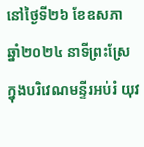នៅថ្ងៃទី២៦ ខែឧសភា ឆ្នាំ២០២៤ នាទីព្រះស្រែ ក្នុងបរិវេណមន្ទីរអប់រំ យុវ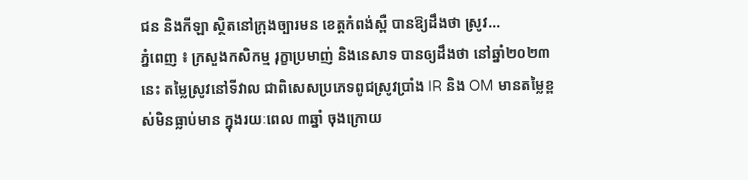ជន និងកីឡា ស្ថិតនៅក្រុងច្បារមន ខេត្តកំពង់ស្ពឺ បានឱ្យដឹងថា ស្រូវ...
ភ្នំពេញ ៖ ក្រសួងកសិកម្ម រុក្ខាប្រមាញ់ និងនេសាទ បានឲ្យដឹងថា នៅឆ្នាំ២០២៣នេះ តម្លៃស្រូវនៅទីវាល ជាពិសេសប្រភេទពូជស្រូវប្រាំង IR និង OM មានតម្លៃខ្ពស់មិនធ្លាប់មាន ក្នុងរយៈពេល ៣ឆ្នាំ ចុងក្រោយ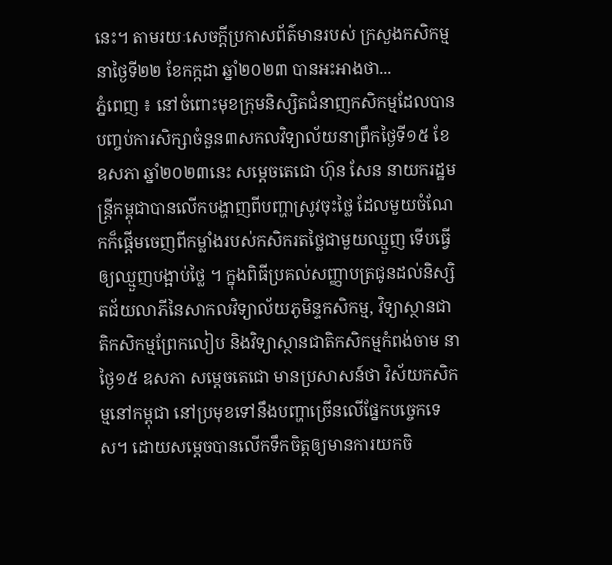នេះ។ តាមរយៈសេចក្ដីប្រកាសព័ត៌មានរបស់ ក្រសួងកសិកម្ម នាថ្ងៃទី២២ ខែកក្កដា ឆ្នាំ២០២៣ បានអះអាងថា...
ភ្នំពេញ ៖ នៅចំពោះមុខក្រុមនិស្សិតជំនាញកសិកម្មដែលបានបញ្ចប់ការសិក្សាចំនួន៣សកលវិទ្យាល័យនាព្រឹកថ្ងៃទី១៥ ខែឧសភា ឆ្នាំ២០២៣នេះ សម្ដេចតេជោ ហ៊ុន សែន នាយករដ្ឋមន្ដ្រីកម្ពុជាបានលើកបង្ហាញពីបញ្ហាស្រូវចុះថ្លៃ ដែលមួយចំណែកក៏ផ្ដើមចេញពីកម្លាំងរបស់កសិករតថ្លៃជាមួយឈ្មួញ ទើបធ្វើឲ្យឈ្មួញបង្អាប់ថ្លៃ ។ ក្នុងពិធីប្រគល់សញ្ញាបត្រជូនដល់និស្សិតជ័យលាភីនៃសាកលវិទ្យាល័យភូមិន្ទកសិកម្ម, វិទ្យាស្ថានជាតិកសិកម្មព្រែកលៀប និងវិទ្យាស្ថានជាតិកសិកម្មកំពង់ចាម នាថ្ងៃ១៥ ឧសភា សម្ដេចតេជោ មានប្រសាសន៍ថា វិស័យកសិកម្មនៅកម្ពុជា នៅប្រមុខទៅនឹងបញ្ហាច្រើនលើផ្នែកបច្ចេកទេស។ ដោយសម្តេចបានលើកទឹកចិត្តឲ្យមានការយកចិ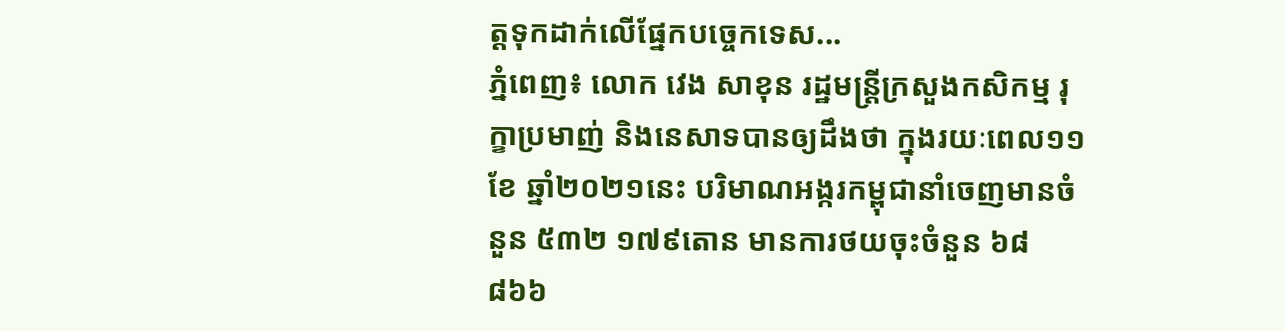ត្តទុកដាក់លើផ្នែកបច្ចេកទេស...
ភ្នំពេញ៖ លោក វេង សាខុន រដ្ឋមន្រ្តីក្រសួងកសិកម្ម រុក្ខាប្រមាញ់ និងនេសាទបានឲ្យដឹងថា ក្នុងរយៈពេល១១ខែ ឆ្នាំ២០២១នេះ បរិមាណអង្ករកម្ពុជានាំចេញមានចំនួន ៥៣២ ១៧៩តោន មានការថយចុះចំនួន ៦៨ ៨៦៦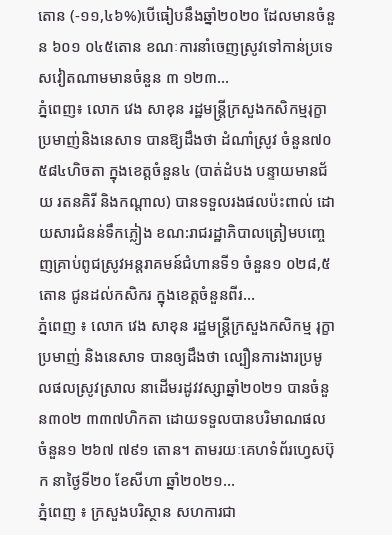តោន (-១១,៤៦%)បើធៀបនឹងឆ្នាំ២០២០ ដែលមានចំនួន ៦០១ ០៤៥តោន ខណៈការនាំចេញស្រូវទៅកាន់ប្រទេសវៀតណាមមានចំនួន ៣ ១២៣...
ភ្នំពេញ៖ លោក វេង សាខុន រដ្ឋមន្រ្តីក្រសួងកសិកម្មរុក្ខាប្រមាញ់និងនេសាទ បានឱ្យដឹងថា ដំណាំស្រូវ ចំនួន៧០ ៥៨៤ហិចតា ក្នុងខេត្តចំនួន៤ (បាត់ដំបង បន្ទាយមានជ័យ រតនគិរី និងកណ្តាល) បានទទួលរងផលប៉ះពាល់ ដោយសារជំនន់ទឹកភ្លៀង ខណ:រាជរដ្ឋាភិបាលត្រៀមបញ្ចេញគ្រាប់ពូជស្រូវអន្តរាគមន៍ជំហានទី១ ចំនួន១ ០២៨,៥ តោន ជូនដល់កសិករ ក្នុងខេត្តចំនួនពីរ...
ភ្នំពេញ ៖ លោក វេង សាខុន រដ្ឋមន្រ្តីក្រសួងកសិកម្ម រុក្ខាប្រមាញ់ និងនេសាទ បានឲ្យដឹងថា ល្បឿនការងារប្រមូលផលស្រូវស្រាល នាដើមរដូវវស្សាឆ្នាំ២០២១ បានចំនួន៣០២ ៣៣៧ហិកតា ដោយទទួលបានបរិមាណផល ចំនួន១ ២៦៧ ៧៩១ តោន។ តាមរយៈគេហទំព័រហ្វេសប៊ុក នាថ្ងៃទី២០ ខែសីហា ឆ្នាំ២០២១...
ភ្នំពេញ ៖ ក្រសួងបរិស្ថាន សហការជា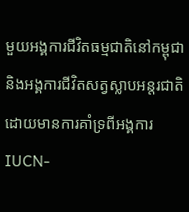មួយអង្គការជីវិតធម្មជាតិនៅកម្ពុជា និងអង្គការជីវិតសត្វស្លាបអន្តរជាតិ ដោយមានការគាំទ្រពីអង្គការ IUCN-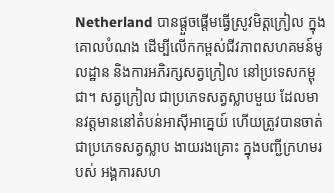Netherland បានផ្តួចផ្តើមធ្វើស្រូវមិត្តក្រៀល ក្នុងគោលបំណង ដើម្បីលើកកម្ពស់ជីវភាពសហគមន៍មូលដ្ឋាន និងការអភិរក្សសត្វក្រៀល នៅប្រទេសកម្ពុជា។ សត្វក្រៀល ជាប្រភេទសត្វស្លាបមួយ ដែលមានវត្តមាននៅតំបន់អាស៊ីអាគ្នេយ៍ ហើយត្រូវបានចាត់ជាប្រភេទសត្វស្លាប ងាយរងគ្រោះ ក្នុងបញ្ជីក្រហមរបស់ អង្គការសហ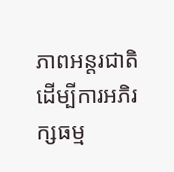ភាពអន្តរជាតិ ដើម្បីការអភិរក្សធម្ម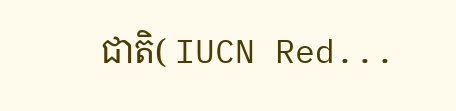ជាតិ( IUCN Red...